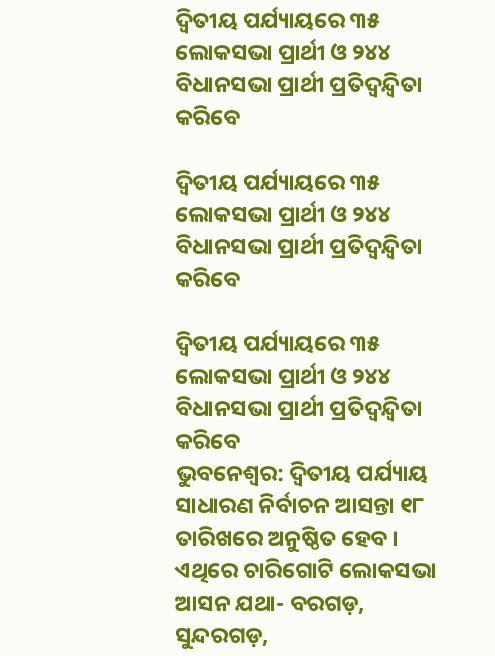ଦ୍ୱିତୀୟ ପର୍ଯ୍ୟାୟରେ ୩୫ ଲୋକସଭା ପ୍ରାର୍ଥୀ ଓ ୨୪୪ ବିଧାନସଭା ପ୍ରାର୍ଥୀ ପ୍ରତିଦ୍ୱନ୍ଦ୍ୱିତା କରିବେ

ଦ୍ୱିତୀୟ ପର୍ଯ୍ୟାୟରେ ୩୫ ଲୋକସଭା ପ୍ରାର୍ଥୀ ଓ ୨୪୪ ବିଧାନସଭା ପ୍ରାର୍ଥୀ ପ୍ରତିଦ୍ୱନ୍ଦ୍ୱିତା କରିବେ

ଦ୍ୱିତୀୟ ପର୍ଯ୍ୟାୟରେ ୩୫ ଲୋକସଭା ପ୍ରାର୍ଥୀ ଓ ୨୪୪ ବିଧାନସଭା ପ୍ରାର୍ଥୀ ପ୍ରତିଦ୍ୱନ୍ଦ୍ୱିତା କରିବେ
ଭୁବନେଶ୍ୱର: ଦ୍ୱିତୀୟ ପର୍ଯ୍ୟାୟ ସାଧାରଣ ନିର୍ବାଚନ ଆସନ୍ତା ୧୮ ତାରିଖରେ ଅନୁଷ୍ଠିତ ହେବ । ଏଥିରେ ଚାରିଗୋଟି ଲୋକସଭା ଆସନ ଯଥା- ବରଗଡ଼, ସୁନ୍ଦରଗଡ଼,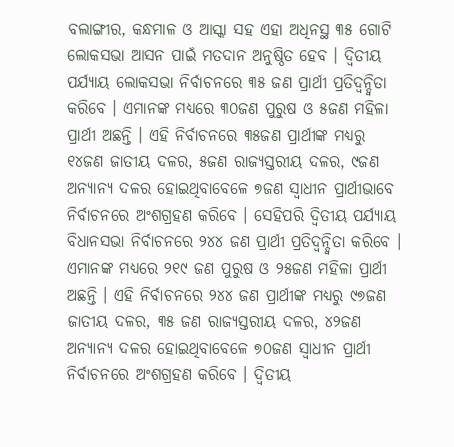ବଲାଙ୍ଗୀର, କନ୍ଧମାଳ ଓ ଆସ୍କା ସହ ଏହା ଅଧିନସ୍ଥ ୩୫ ଗୋଟି ଲୋକସଭା ଆସନ ପାଇଁ ମତଦାନ ଅନୁଷ୍ଠିତ ହେବ । ଦ୍ୱିତୀୟ ପର୍ଯ୍ୟାୟ ଲୋକସଭା ନିର୍ବାଚନରେ ୩୫ ଜଣ ପ୍ରାର୍ଥୀ ପ୍ରତିଦ୍ୱନ୍ଦ୍ୱିତା କରିବେ । ଏମାନଙ୍କ ମଧ୍ୟରେ ୩୦ଜଣ ପୁରୁଷ ଓ ୫ଜଣ ମହିଳା ପ୍ରାର୍ଥୀ ଅଛନ୍ତି । ଏହି ନିର୍ବାଚନରେ ୩୫ଜଣ ପ୍ରାର୍ଥୀଙ୍କ ମଧ୍ୟରୁ ୧୪ଜଣ ଜାତୀୟ ଦଳର, ୫ଜଣ ରାଜ୍ୟସ୍ତରୀୟ ଦଳର, ୯ଜଣ ଅନ୍ୟାନ୍ୟ ଦଳର ହୋଇଥିବାବେଳେ ୭ଜଣ ସ୍ୱାଧୀନ ପ୍ରାର୍ଥୀଭାବେ ନିର୍ବାଚନରେ ଅଂଶଗ୍ରହଣ କରିବେ । ସେହିପରି ଦ୍ୱିତୀୟ ପର୍ଯ୍ୟାୟ ବିଧାନସଭା ନିର୍ବାଚନରେ ୨୪୪ ଜଣ ପ୍ରାର୍ଥୀ ପ୍ରତିଦ୍ୱନ୍ଦ୍ୱିତା କରିବେ । ଏମାନଙ୍କ ମଧ୍ୟରେ ୨୧୯ ଜଣ ପୁରୁଷ ଓ ୨୫ଜଣ ମହିଳା ପ୍ରାର୍ଥୀ ଅଛନ୍ତି । ଏହି ନିର୍ବାଚନରେ ୨୪୪ ଜଣ ପ୍ରାର୍ଥୀଙ୍କ ମଧ୍ୟରୁ ୯୭ଜଣ ଜାତୀୟ ଦଳର, ୩୫ ଜଣ ରାଜ୍ୟସ୍ତରୀୟ ଦଳର, ୪୨ଜଣ ଅନ୍ୟାନ୍ୟ ଦଳର ହୋଇଥିବାବେଳେ ୭୦ଜଣ ସ୍ୱାଧୀନ ପ୍ରାର୍ଥୀ ନିର୍ବାଚନରେ ଅଂଶଗ୍ରହଣ କରିବେ । ଦ୍ୱିତୀୟ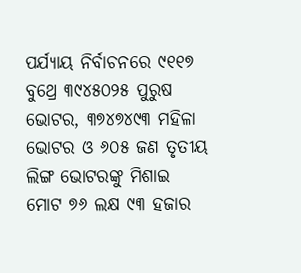ପର୍ଯ୍ୟାୟ ନିର୍ବାଚନରେ ୯୧୧୭ ବୁଥ୍ରେ ୩୯୪୫୦୨୫ ପୁରୁଷ ଭୋଟର, ୩୭୪୭୪୯୩ ମହିଳା ଭୋଟର ଓ ୬୦୫ ଜଣ ତୃତୀୟ ଲିଙ୍ଗ ଭୋଟରଙ୍କୁ ମିଶାଇ ମୋଟ ୭୬ ଲକ୍ଷ ୯୩ ହଜାର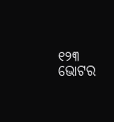୧୨୩ ଭୋଟର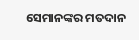ସେମାନଙ୍କର ମତଦାନ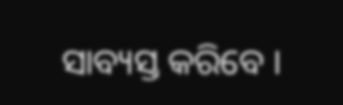ସାବ୍ୟସ୍ତ କରିବେ ।